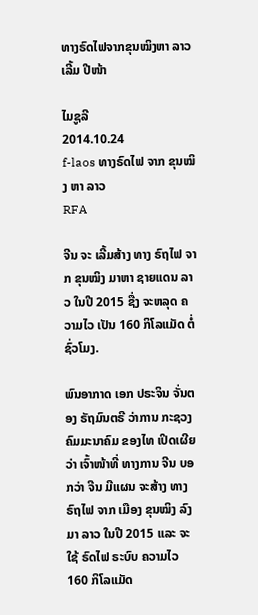ທາງຣົດໄຟຈາກຂຸນໝິງຫາ ລາວ ເລີ້ມ ປີໜ້າ

ໄມຊູລີ
2014.10.24
f-laos ທາງຣົດໄຟ ຈາກ ຂຸນໝິງ ຫາ ລາວ
RFA

ຈີນ ຈະ ເລີ້ມສ້າງ ທາງ ຣົຖໄຟ ຈາກ ຂຸນໝິງ ມາຫາ ຊາຍແດນ ລາວ ໃນປີ 2015 ຊື່ງ ຈະຫລຸດ ຄວາມໄວ ເປັນ 160 ກິໂລແມັດ ຕໍ່ ຊົ່ວໂມງ.

ພົນອາກາດ ເອກ ປຣະຈິນ ຈັ່ນຕອງ ຣັຖມົນຕຣີ ວ່າການ ກະຊວງ ຄົມມະນາຄົມ ຂອງໄທ ເປິດເຜີຍ ວ່າ ເຈົ້າໜ້າທີ່ ທາງການ ຈີນ ບອກວ່າ ຈີນ ມີແຜນ ຈະສ້າງ ທາງ ຣົຖໄຟ ຈາກ ເມືອງ ຂຸນໝິງ ລົງມາ ລາວ ໃນປີ 2015 ແລະ ຈະໃຊ້ ຣົດໄຟ ຣະບົບ ຄວາມໄວ 160 ກິໂລແມັດ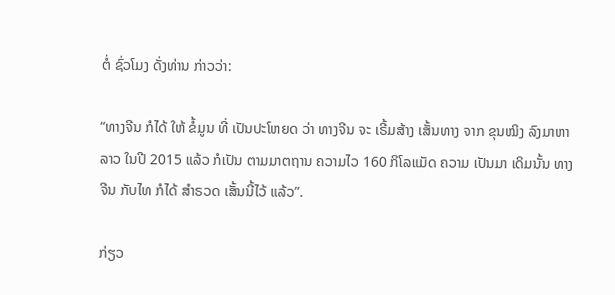ຕໍ່ ຊົ່ວໂມງ ດັ່ງທ່ານ ກ່າວວ່າ:

“ທາງຈີນ ກໍໄດ້ ໃຫ້ ຂໍ້ມູນ ທີ່ ເປັນປະໂຫຍດ ວ່າ ທາງຈີນ ຈະ ເຣີ້ມສ້າງ ເສັ້ນທາງ ຈາກ ຂຸນໝິງ ລົງມາຫາ ລາວ ໃນປີ 2015 ແລ້ວ ກໍເປັນ ຕາມມາຕຖານ ຄວາມໄວ 160 ກິໂລແມັດ ຄວາມ ເປັນມາ ເດິມນັ້ນ ທາງຈີນ ກັບໄທ ກໍໄດ້ ສໍາຣວດ ເສັ້ນນີ້ໄວ້ ແລ້ວ”.

ກ່ຽວ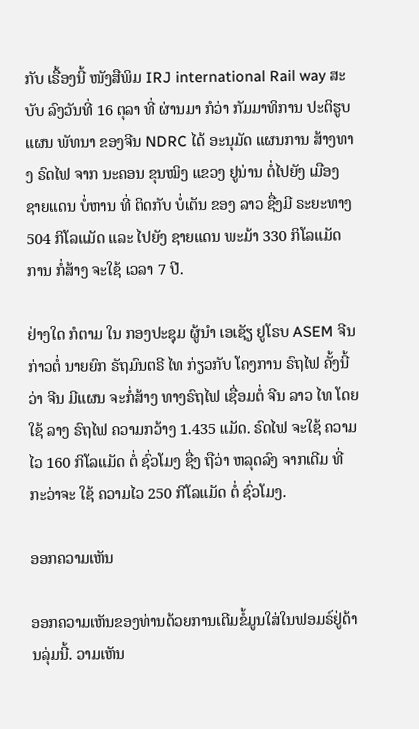ກັບ ເຣື້ອງນີ້ ໜັງສືພິມ IRJ international Rail way ສະບັບ ລົງວັນທີ່ 16 ຕຸລາ ທີ່ ຜ່ານມາ ກໍວ່າ ກັມມາທິການ ປະຕິຮູບ ແຜນ ພັທນາ ຂອງຈີນ NDRC ໄດ້ ອະນຸມັດ ແຜນການ ສ້າງທາງ ຣົດໄຟ ຈາກ ນະຄອນ ຂຸນໝິງ ແຂວງ ຢູນ່ານ ຕໍ່ໄປຍັງ ເມືອງ ຊາຍແດນ ບໍ່ຫານ ທີ່ ຕິດກັບ ບໍ່ເຕັນ ຂອງ ລາວ ຊື່ງມີ ຣະຍະທາງ 504 ກິໂລແມັດ ແລະ ໄປຍັງ ຊາຍແດນ ພະມ້າ 330 ກິໂລແມັດ ການ ກໍ່ສ້າງ ຈະໃຊ້ ເວລາ 7 ປີ.

ຢ່າງໃດ ກໍຕາມ ໃນ ກອງປະຊຸມ ຜູ້ນໍາ ເອເຊັຽ ຢູໂຣບ ASEM ຈີນ ກ່າວຕໍ່ ນາຍຍົກ ຣັຖມົນຕຣີ ໄທ ກ່ຽວກັບ ໂຄງການ ຣົຖໄຟ ຄັ້ງນີ້ ວ່າ ຈີນ ມີແຜນ ຈະກໍ່ສ້າງ ທາງຣົຖໄຟ ເຊື່ອມຕໍ່ ຈີນ ລາວ ໄທ ໂດຍໃຊ້ ລາງ ຣົຖໄຟ ຄວາມກວ້າງ 1.435 ແມັດ. ຣົດໄຟ ຈະໃຊ້ ຄວາມໄວ 160 ກິໂລແມັດ ຕໍ່ ຊົ່ວໂມງ ຊື່ງ ຖືວ່າ ຫລຸດລົງ ຈາກເດີມ ທີ່ ກະວ່າຈະ ໃຊ້ ຄວາມໄວ 250 ກີໂລແມັດ ຕໍ່ ຊົ່ວໂມງ.

ອອກຄວາມເຫັນ

ອອກຄວາມເຫັນຂອງທ່ານດ້ວຍການເຕີມຂໍ້ມູນໃສ່ໃນຟອມຣ໌ຢູ່ດ້ານລຸ່ມນີ້. ວາມເຫັນ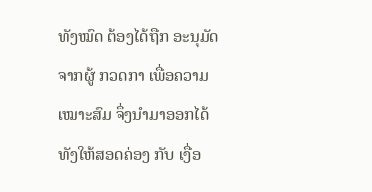ທັງໝົດ ຕ້ອງໄດ້ຖືກ ອະນຸມັດ ຈາກຜູ້ ກວດກາ ເພື່ອຄວາມເໝາະສົມ ຈຶ່ງນໍາມາອອກໄດ້ ທັງໃຫ້ສອດຄ່ອງ ກັບ ເງື່ອ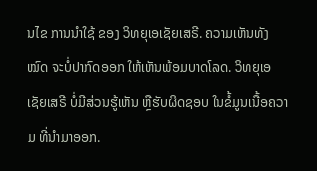ນໄຂ ການນຳໃຊ້ ຂອງ ວິທຍຸເອເຊັຍເສຣີ. ຄວາມເຫັນທັງໝົດ ຈະບໍ່ປາກົດອອກ ໃຫ້ເຫັນພ້ອມບາດໂລດ. ວິທຍຸເອເຊັຍເສຣີ ບໍ່ມີສ່ວນຮູ້ເຫັນ ຫຼືຮັບຜິດຊອບ ໃນຂໍ້ມູນເນື້ອຄວາມ ທີ່ນໍາມາອອກ.